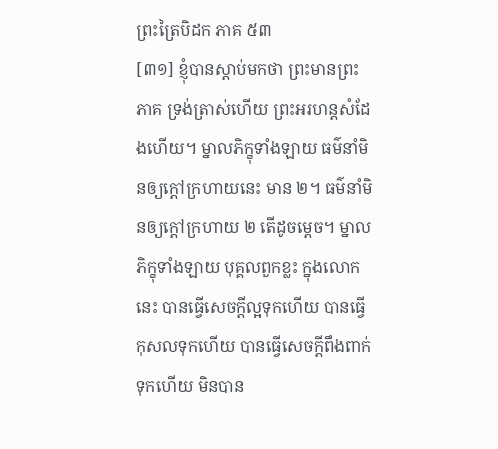ព្រះត្រៃបិដក ភាគ ៥៣
[៣១] ខ្ញុំបានស្ដាប់មកថា ព្រះមានព្រះភាគ ទ្រង់ត្រាស់ហើយ ព្រះអរហន្តសំដែងហើយ។ ម្នាលភិក្ខុទាំងឡាយ ធម៌នាំមិនឲ្យក្ដៅក្រហាយនេះ មាន ២។ ធម៌នាំមិនឲ្យក្ដៅក្រហាយ ២ តើដូចម្ដេច។ ម្នាលភិក្ខុទាំងឡាយ បុគ្គលពួកខ្លះ ក្នុងលោកនេះ បានធ្វើសេចក្ដីល្អទុកហើយ បានធ្វើកុសលទុកហើយ បានធ្វើសេចក្ដីពឹងពាក់ទុកហើយ មិនបាន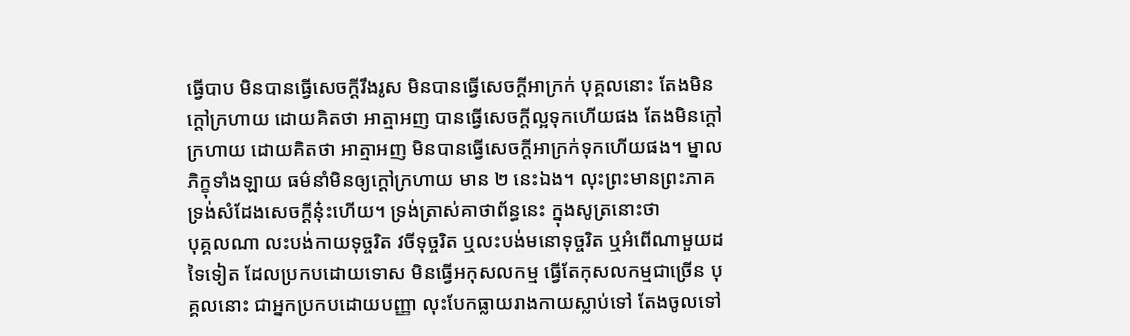ធ្វើបាប មិនបានធ្វើសេចក្ដីរឹងរូស មិនបានធ្វើសេចក្ដីអាក្រក់ បុគ្គលនោះ តែងមិនក្ដៅក្រហាយ ដោយគិតថា អាត្មាអញ បានធ្វើសេចក្ដីល្អទុកហើយផង តែងមិនក្ដៅក្រហាយ ដោយគិតថា អាត្មាអញ មិនបានធ្វើសេចក្ដីអាក្រក់ទុកហើយផង។ ម្នាលភិក្ខុទាំងឡាយ ធម៌នាំមិនឲ្យក្ដៅក្រហាយ មាន ២ នេះឯង។ លុះព្រះមានព្រះភាគ ទ្រង់សំដែងសេចក្ដីនុ៎ះហើយ។ ទ្រង់ត្រាស់គាថាព័ន្ធនេះ ក្នុងសូត្រនោះថា
បុគ្គលណា លះបង់កាយទុច្ចរិត វចីទុច្ចរិត ឬលះបង់មនោទុច្ចរិត ឬអំពើណាមួយដទៃទៀត ដែលប្រកបដោយទោស មិនធ្វើអកុសលកម្ម ធ្វើតែកុសលកម្មជាច្រើន បុគ្គលនោះ ជាអ្នកប្រកបដោយបញ្ញា លុះបែកធ្លាយរាងកាយស្លាប់ទៅ តែងចូលទៅ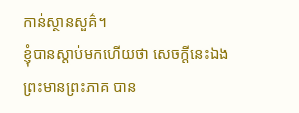កាន់ស្ថានសួគ៌។
ខ្ញុំបានស្ដាប់មកហើយថា សេចក្ដីនេះឯង ព្រះមានព្រះភាគ បាន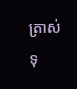ត្រាស់ទុ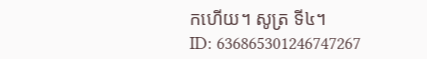កហើយ។ សូត្រ ទី៤។
ID: 636865301246747267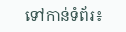ទៅកាន់ទំព័រ៖